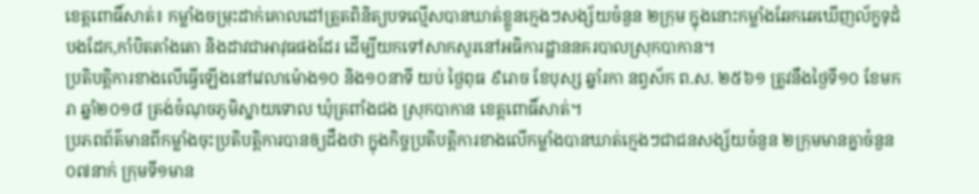ខេត្តពោធិ៍សាត់៖ កម្លាំងចម្រុះដាក់គោលដៅត្រួតពិនិត្យបទល្មើសបានឃាត់ខ្លួនក្មេងៗសង្ស័យចំនួន ២ក្រុម ក្នុងនោះកម្លាំងឆែកឆេឃើញល័ក្ខទុដំបងដែក,កាំបិតតាំងតោ និងដាវជាអាវុធផងដែរ ដើម្បីយកទៅសាកសួរនៅអធិការដ្ឋាននគរបាលស្រុកបាកាន។
ប្រតិបត្តិការខាងលើធ្វើឡើងនៅវេលាម៉ោង១០ និង១០នាទី យប់ ថ្ងៃពុធ ៩រោច ខែបុស្ស ឆ្នាំរកា នព្វស័ក ព.ស. ២៥៦១ ត្រូវនឹងថ្ងៃទី១០ ខែមករា ឆ្នាំ២០១៨ ត្រង់ចំណុចភូមិស្នាយទោល ឃុំត្រពាំងជង ស្រុកបាកាន ខេត្តពោធិ៍សាត់។
ប្រភពព័ត៌មានពីកម្លាំងចុះប្រតិបត្តិការបានឲ្យដឹងថា ក្នុងកិច្ចប្រតិបត្តិការខាងលើកម្លាំងបានឃាត់ក្មេងៗជាជនសង្ស័យចំនួន ២ក្រុមមានគ្នាចំនួន ០៧នាក់ ក្រុមទី១មាន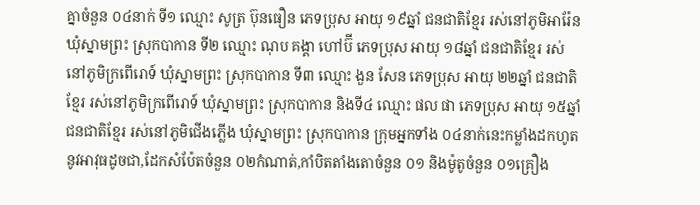គ្នាចំនួន ០៤នាក់ ទី១ ឈ្មោះ សូត្រ ប៊ុនធឿន ភេទប្រុស អាយុ ១៩ឆ្នាំ ជនជាតិខ្មែរ រស់នៅភូមិអារ៉ែន ឃុំស្នាមព្រះ ស្រុកបាកាន ទី២ ឈ្មោះ ណុប គង្គា ហៅប៊ី ភេទប្រុស អាយុ ១៨ឆ្នាំ ជនជាតិខ្មែរ រស់នៅភូមិក្រពើរោទ៍ ឃុំស្នាមព្រះ ស្រុកបាកាន ទី៣ ឈ្មោះ ងួន សែន ភេទប្រុស អាយុ ២២ឆ្នាំ ជនជាតិខ្មែរ រស់នៅភូមិក្រពើរោទ៍ ឃុំស្នាមព្រះ ស្រុកបាកាន និងទី៤ ឈ្មោះ ផល ផា ភេទប្រុស អាយុ ១៥ឆ្នាំ ជនជាតិខ្មែរ រស់នៅភូមិជើងភ្លើង ឃុំស្នាមព្រះ ស្រុកបាកាន ក្រុមអ្នកទាំង ០៤នាក់នេះកម្លាំងដកហូតនូវអាវុធដូចជា,ដែកសំប៉ែតចំនួន ០២កំណាត់,កាំបិតតាំងតោចំនួន ០១ និងម៉ូតូចំនួន ០១គ្រឿង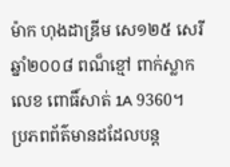ម៉ាក ហុងដាឌ្រីម សេ១២៥ សេរីឆ្នាំ២០០៨ ពណ៏ខ្មៅ ពាក់ស្លាកលេខ ពោធិ៍សាត់ 1A 9360។
ប្រភពព័ត៌មានដដែលបន្ត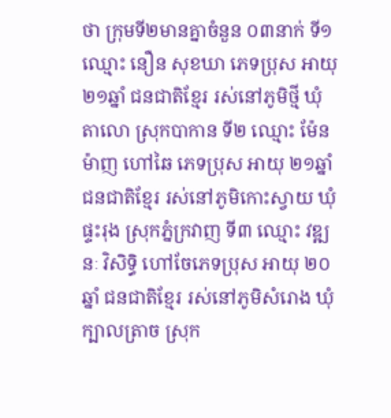ថា ក្រុមទី២មានគ្នាចំនួន ០៣នាក់ ទី១ ឈ្មោះ នឿន សុខឃា ភេទប្រុស អាយុ ២១ឆ្នាំ ជនជាតិខ្មែរ រស់នៅភូមិថ្មី ឃុំតាលោ ស្រុកបាកាន ទី២ ឈ្មោះ ម៉ែន ម៉ាញ ហៅឆៃ ភេទប្រុស អាយុ ២១ឆ្នាំ ជនជាតិខ្មែរ រស់នៅភូមិកោះស្វាយ ឃុំផ្ទះរុង ស្រុកភ្នំក្រវាញ ទី៣ ឈ្មោះ វឌ្ឍនៈ វិសិទ្ធិ ហៅចែភេទប្រុស អាយុ ២០ឆ្នាំ ជនជាតិខ្មែរ រស់នៅភូមិសំរោង ឃុំក្បាលត្រាច ស្រុក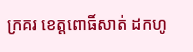ក្រគរ ខេត្តពោធិ៍សាត់ ដកហូ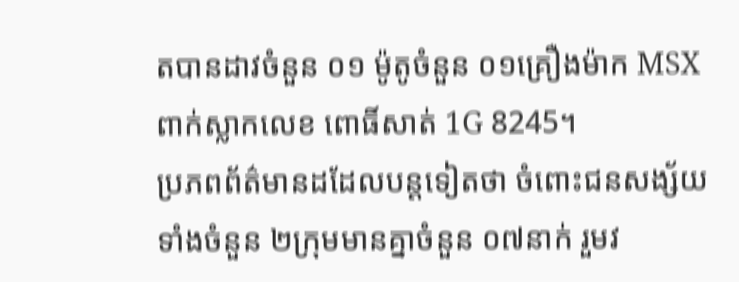តបានដាវចំនួន ០១ ម៉ូតូចំនួន ០១គ្រឿងម៉ាក MSX ពាក់ស្លាកលេខ ពោធិ៍សាត់ 1G 8245។
ប្រភពព័ត៌មានដដែលបន្តទៀតថា ចំពោះជនសង្ស័យទាំងចំនួន ២ក្រុមមានគ្នាចំនួន ០៧នាក់ រួមវ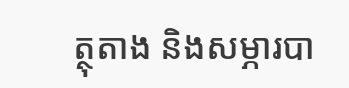ត្ថុតាង និងសម្ភារបា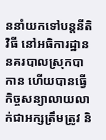ននាំយកទៅបន្តនីតិវិធី នៅអធិការដ្ឋាននគរបាលស្រុកបាកាន ហើយបានធ្វើកិច្ចសន្យាលាយលាក់ជាអក្សត្រឹមត្រូវ និ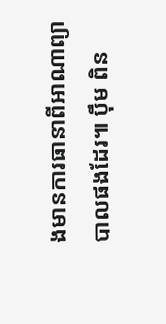ងមានការធានាពីអាណាព្យាបាលផងដែរ៕ ប៉ឹម ពិន